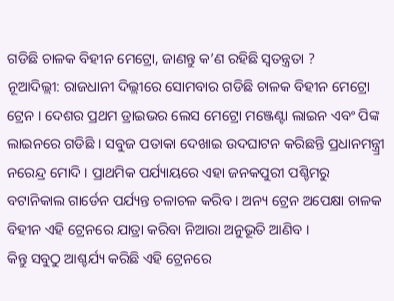ଗଡିଛି ଚାଳକ ବିହୀନ ମେଟ୍ରୋ, ଜାଣନ୍ତୁ କ’ଣ ରହିଛି ସ୍ବତନ୍ତ୍ରତା ?
ନୂଆଦିଲ୍ଲୀ: ରାଜଧାନୀ ଦିଲ୍ଲୀରେ ସୋମବାର ଗଡିଛି ଚାଳକ ବିହୀନ ମେଟ୍ରୋ ଟ୍ରେନ । ଦେଶର ପ୍ରଥମ ଡ୍ରାଇଭର ଲେସ ମେଟ୍ରୋ ମଞ୍ଜେଣ୍ଟା ଲାଇନ ଏବଂ ପିଙ୍କ ଲାଇନରେ ଗଡିଛି । ସବୁଜ ପତାକା ଦେଖାଇ ଉଦଘାଟନ କରିଛନ୍ତି ପ୍ରଧାନମନ୍ତ୍ର୍ରୀ ନରେନ୍ଦ୍ର ମୋଦି । ପ୍ରାଥମିକ ପର୍ଯ୍ୟାୟରେ ଏହା ଜନକପୁରୀ ପଶ୍ଚିମରୁ ବଟାନିକାଲ ଗାର୍ଡେନ ପର୍ଯ୍ୟନ୍ତ ଚଳାଚଳ କରିବ । ଅନ୍ୟ ଟ୍ରେନ ଅପେକ୍ଷା ଚାଳକ ବିହୀନ ଏହି ଟ୍ରେନରେ ଯାତ୍ରା କରିବା ନିଆରା ଅନୁଭୂତି ଆଣିବ ।
କିନ୍ତୁ ସବୁଠୁ ଆଶ୍ଚର୍ଯ୍ୟ କରିଛି ଏହି ଟ୍ରେନରେ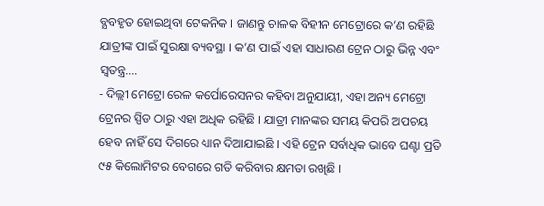ବ୍ଯବହୃତ ହୋଇଥିବା ଟେକନିକ । ଜାଣନ୍ତୁ ଚାଳକ ବିହୀନ ମେଟ୍ରୋରେ କ’ଣ ରହିଛି ଯାତ୍ରୀଙ୍କ ପାଇଁ ସୁରକ୍ଷା ବ୍ୟବସ୍ଥା । କ’ଣ ପାଇଁ ଏହା ସାଧାରଣ ଟ୍ରେନ ଠାରୁ ଭିନ୍ନ ଏବଂ ସ୍ବତନ୍ତ୍ର….
- ଦିଲ୍ଲୀ ମେଟ୍ରୋ ରେଳ କର୍ପୋରେସନର କହିବା ଅନୁଯାୟୀ, ଏହା ଅନ୍ୟ ମେଟ୍ରୋ ଟ୍ରେନର ସ୍ପିଡ ଠାରୁ ଏହା ଅଧିକ ରହିଛି । ଯାତ୍ରୀ ମାନଙ୍କର ସମୟ କିପରି ଅପଚୟ ହେବ ନାହିଁ ସେ ଦିଗରେ ଧ୍ୟାନ ଦିଆଯାଇଛି । ଏହି ଟ୍ରେନ ସର୍ବାଧିକ ଭାବେ ଘଣ୍ଟା ପ୍ରତି ୯୫ କିଲୋମିଟର ବେଗରେ ଗତି କରିବାର କ୍ଷମତା ରଖିଛି ।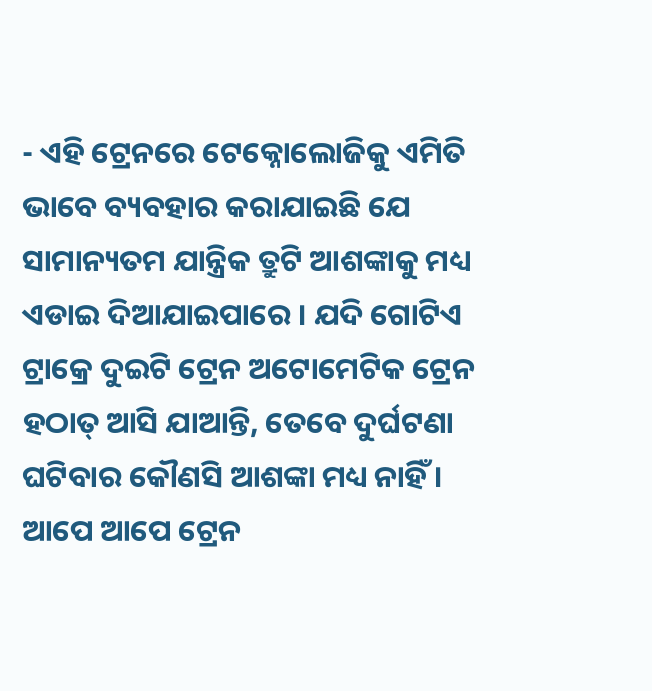- ଏହି ଟ୍ରେନରେ ଟେକ୍ନୋଲୋଜିକୁ ଏମିତି ଭାବେ ବ୍ୟବହାର କରାଯାଇଛି ଯେ ସାମାନ୍ୟତମ ଯାନ୍ତ୍ରିକ ତ୍ରୁଟି ଆଶଙ୍କାକୁ ମଧ୍ୟ ଏଡାଇ ଦିଆଯାଇପାରେ । ଯଦି ଗୋଟିଏ ଟ୍ରାକ୍ରେ ଦୁଇଟି ଟ୍ରେନ ଅଟୋମେଟିକ ଟ୍ରେନ ହଠାତ୍ ଆସି ଯାଆନ୍ତି, ତେବେ ଦୁର୍ଘଟଣା ଘଟିବାର କୌଣସି ଆଶଙ୍କା ମଧ୍ୟ ନାହିଁ । ଆପେ ଆପେ ଟ୍ରେନ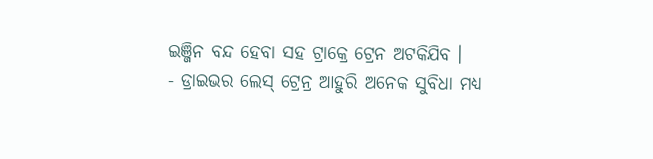ଇଞ୍ଜିନ ବନ୍ଦ ହେବା ସହ ଟ୍ରାକ୍ରେ ଟ୍ରେନ ଅଟକିଯିବ ।
- ଡ୍ରାଇଭର ଲେସ୍ ଟ୍ରେନ୍ର ଆହୁରି ଅନେକ ସୁବିଧା ମଧ୍ୟ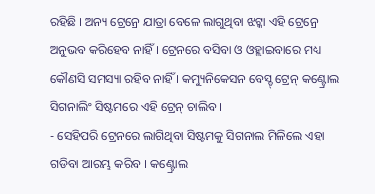ରହିଛି । ଅନ୍ୟ ଟ୍ରେନ୍ରେ ଯାତ୍ରା ବେଳେ ଲାଗୁଥିବା ଝଟ୍କା ଏହି ଟ୍ରେନ୍ରେ ଅନୁଭବ କରିହେବ ନାହିଁ । ଟ୍ରେନରେ ବସିବା ଓ ଓହ୍ଲାଇବାରେ ମଧ୍ୟ କୌଣସି ସମସ୍ୟା ରହିବ ନାହିଁ । କମ୍ୟୁନିକେସନ ବେସ୍ଡ୍ ଟ୍ରେନ୍ କଣ୍ଟ୍ରୋଲ ସିଗନାଲିଂ ସିଷ୍ଟମରେ ଏହି ଟ୍ରେନ୍ ଚାଲିବ ।
- ସେହିପରି ଟ୍ରେନରେ ଲାଗିଥିବା ସିଷ୍ଟମକୁ ସିଗନାଲ ମିଳିଲେ ଏହା ଗଡିବା ଆରମ୍ଭ କରିବ । କଣ୍ଟ୍ରୋଲ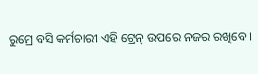ରୁମ୍ରେ ବସି କର୍ମଚାରୀ ଏହି ଟ୍ରେନ୍ ଉପରେ ନଜର ରଖିବେ ।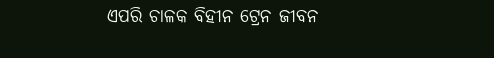ଏପରି ଚାଳକ ବିହୀନ ଟ୍ରେନ ଜୀବନ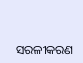ସରଳୀକରଣ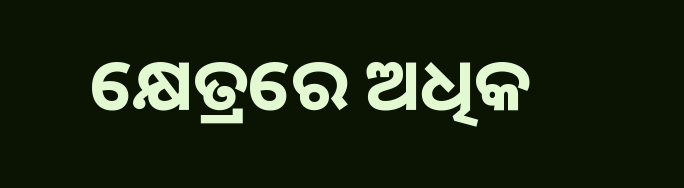କ୍ଷେତ୍ରରେ ଅଧିକ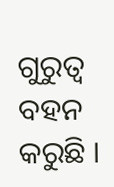ଗୁରୁତ୍ବ ବହନ କରୁଛି ।